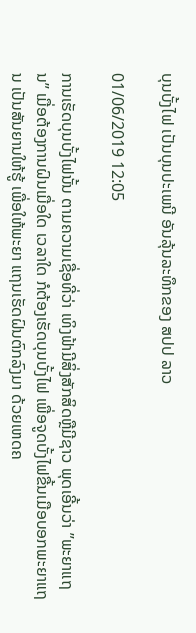ບຸນບັ້ງໄຟ ເປັນບຸນປະເພນີ ອັນລຸ້ນລະທຶກຂອງ ສປປ ລາວ

01/06/2019 12:05

ການເຮັດບຸນບັ້ງໄຟນັ້ນ ຕາມຄວາມເຊື່ອທີ່ວ່າ ເທິງຟ້າມີສິ່ງສັກສິດຫຼືມີຊາວ ພຸດເອີ້ນວ່າ ”ພະຍາແຖນ” ເມື່ອຕ້ອງການຝົນເມື່ອໃດ ເວລາໃດ ກໍຕ້ອງເຮັດບຸນບັ້ງໄຟ ເພື່ອຈູດບັ້ງໄຟຂື້ນເມືອບອກພະຍາແຖນ ເປັນສັນຍານໃຫ້ຮູ້ ເພື່ອໃຫ້ພະຍາ ແຖນເຮັດຝົນຕົກລົງມາ ດ້ວຍເຫດຄ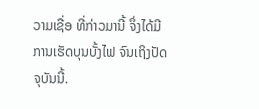ວາມເຊື່ອ ທີ່ກ່າວມານີ້ ຈຶ່ງໄດ້ມີການເຮັດບຸນບັ້ງໄຟ ຈົນເຖິງປັດຈຸບັນນີ້.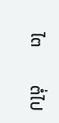ໄຕ         ຕໍ່ໄປ